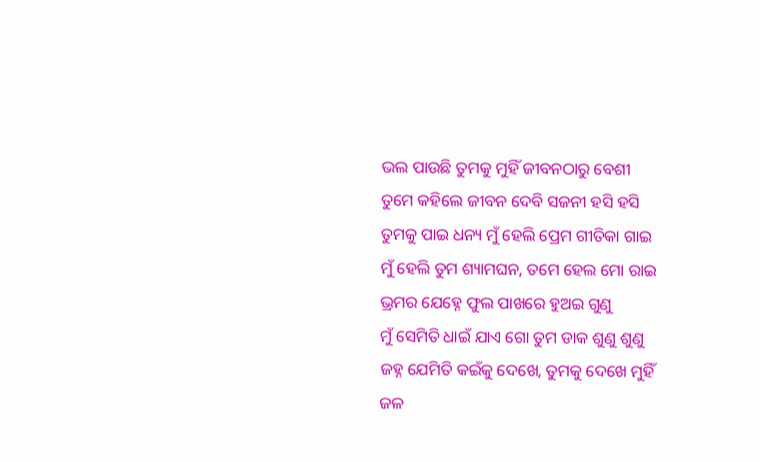ଭଲ ପାଉଛି ତୁମକୁ ମୁହିଁ ଜୀବନଠାରୁ ବେଶୀ
ତୁମେ କହିଲେ ଜୀବନ ଦେବି ସଜନୀ ହସି ହସି
ତୁମକୁ ପାଇ ଧନ୍ୟ ମୁଁ ହେଲି ପ୍ରେମ ଗୀତିକା ଗାଇ
ମୁଁ ହେଲି ତୁମ ଶ୍ୟାମଘନ, ତମେ ହେଲ ମୋ ରାଇ
ଭ୍ରମର ଯେହ୍ନେ ଫୁଲ ପାଖରେ ହୁଅଇ ଗୁଣୁ
ମୁଁ ସେମିତି ଧାଇଁ ଯାଏ ଗୋ ତୁମ ଡାକ ଶୁଣୁ ଶୁଣୁ
ଜହ୍ନ ଯେମିତି କଇଁକୁ ଦେଖେ, ତୁମକୁ ଦେଖେ ମୁହିଁ
ଜଳ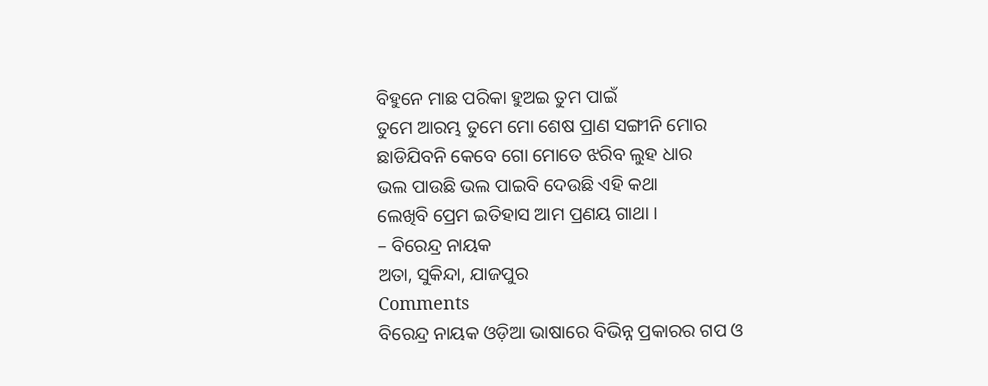ବିହୁନେ ମାଛ ପରିକା ହୁଅଇ ତୁମ ପାଇଁ
ତୁମେ ଆରମ୍ଭ ତୁମେ ମୋ ଶେଷ ପ୍ରାଣ ସଙ୍ଗୀନି ମୋର
ଛାଡିଯିବନି କେବେ ଗୋ ମୋତେ ଝରିବ ଲୁହ ଧାର
ଭଲ ପାଉଛି ଭଲ ପାଇବି ଦେଉଛି ଏହି କଥା
ଲେଖିବି ପ୍ରେମ ଇତିହାସ ଆମ ପ୍ରଣୟ ଗାଥା ।
– ବିରେନ୍ଦ୍ର ନାୟକ
ଅତା, ସୁକିନ୍ଦା, ଯାଜପୁର
Comments
ବିରେନ୍ଦ୍ର ନାୟକ ଓଡ଼ିଆ ଭାଷାରେ ବିଭିନ୍ନ ପ୍ରକାରର ଗପ ଓ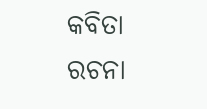କବିତା ରଚନା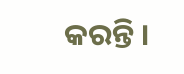କରନ୍ତି ।